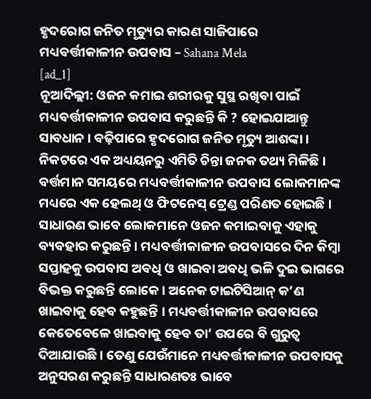ହୃଦରୋଗ ଜନିତ ମୃତ୍ୟୁର କାରଣ ସାଜିପାରେ ମଧ୍ୟବର୍ତ୍ତୀକାଳୀନ ଉପବାସ – Sahana Mela
[ad_1]
ନୂଆଦିଲ୍ଲୀ: ଓଜନ କମାଇ ଶରୀରକୁ ସୁସ୍ଥ ରଖିବା ପାଇଁ ମଧ୍ୟବର୍ତ୍ତୀକାଳୀନ ଉପବାସ କରୁଛନ୍ତି କି ? ହୋଇଯାଆନ୍ତୁ ସାବଧାନ । ବଢ଼ିପାରେ ହୃଦରୋଗ ଜନିତ ମୃତ୍ୟୁ ଆଶଙ୍କା । ନିକଟରେ ଏକ ଅଧ୍ୟୟନରୁ ଏମିତି ଚିନ୍ତା ଜନକ ତଥ୍ୟ ମିଳିଛି।
ବର୍ତ୍ତମାନ ସମୟରେ ମଧ୍ୟବର୍ତ୍ତୀକାଳୀନ ଉପବାସ ଲୋକମାନଙ୍କ ମଧ୍ୟରେ ଏକ ହେଲଥ୍ ଓ ଫିଟନେସ୍ ଟ୍ରେଣ୍ଡ ପରିଣତ ହୋଇଛି । ସାଧାରଣ ଭାବେ ଲୋକମାନେ ଓଜନ କମାଇବାକୁ ଏହାକୁ ବ୍ୟବହାର କରୁଛନ୍ତି । ମଧ୍ୟବର୍ତ୍ତୀକାଳୀନ ଉପବାସରେ ଦିନ କିମ୍ୱା ସପ୍ତାହକୁ ଉପବାସ ଅବଧି ଓ ଖାଇବା ଅବଧି ଭଳି ଦୁଇ ଭାଗରେ ବିଭକ୍ତ କରୁଛନ୍ତି ଲୋକେ । ଅନେକ ଟାଇଟିସିଆନ୍ କ’ଣ ଖାଇବାକୁ ହେବ କହୁଛନ୍ତି । ମଧ୍ୟବର୍ତ୍ତୀକାଳୀନ ଉପବାସରେ କେତେବେଳେ ଖାଇବାକୁ ହେବ ତା’ ଉପରେ ବି ଗୁରୁତ୍ୱ ଦିଆଯାଉଛି । ତେଣୁ ଯେଉଁମାନେ ମଧ୍ୟବର୍ତ୍ତୀକାଳୀନ ଉପବାସକୁ ଅନୁସରଣ କରୁଛନ୍ତି ସାଧାରଣତଃ ଭାବେ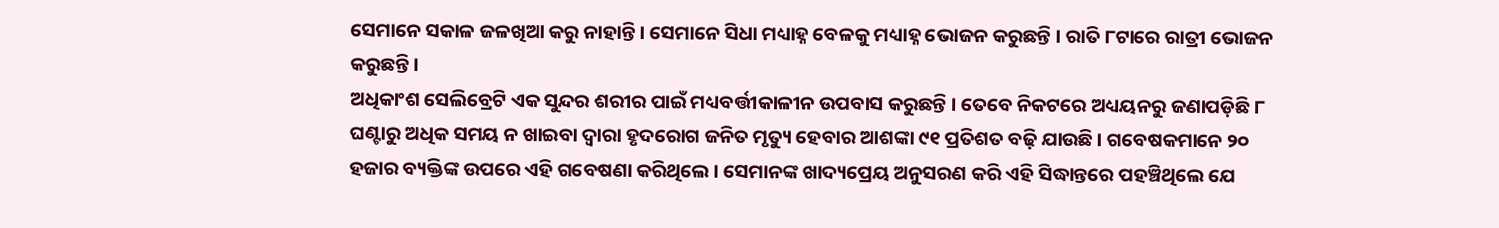ସେମାନେ ସକାଳ ଜଳଖିଆ କରୁ ନାହାନ୍ତି । ସେମାନେ ସିଧା ମଧ୍ୟାହ୍ନ ବେଳକୁ ମଧ୍ୟାହ୍ନ ଭୋଜନ କରୁଛନ୍ତି । ରାତି ୮ଟାରେ ରାତ୍ରୀ ଭୋଜନ କରୁଛନ୍ତି ।
ଅଧିକାଂଶ ସେଲିବ୍ରେଟି ଏକ ସୁନ୍ଦର ଶରୀର ପାଇଁ ମଧ୍ୟବର୍ତ୍ତୀକାଳୀନ ଉପବାସ କରୁଛନ୍ତି । ତେବେ ନିକଟରେ ଅଧ୍ୟୟନରୁ ଜଣାପଡ଼ିଛି ୮ ଘଣ୍ଟାରୁ ଅଧିକ ସମୟ ନ ଖାଇବା ଦ୍ୱାରା ହୃଦରୋଗ ଜନିତ ମୃତ୍ୟୁ ହେବାର ଆଶଙ୍କା ୯୧ ପ୍ରତିଶତ ବଢ଼ି ଯାଉଛି । ଗବେଷକମାନେ ୨୦ ହଜାର ବ୍ୟକ୍ତିଙ୍କ ଉପରେ ଏହି ଗବେଷଣା କରିଥିଲେ । ସେମାନଙ୍କ ଖାଦ୍ୟପ୍ରେୟ ଅନୁସରଣ କରି ଏହି ସିଦ୍ଧାନ୍ତରେ ପହଞ୍ଚିଥିଲେ ଯେ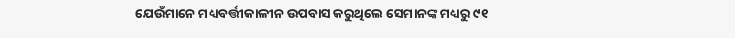ଯେଉଁମାନେ ମଧ୍ୟବର୍ତ୍ତୀକାଳୀନ ଉପବାସ କରୁଥିଲେ ସେମାନଙ୍କ ମଧ୍ୟରୁ ୯୧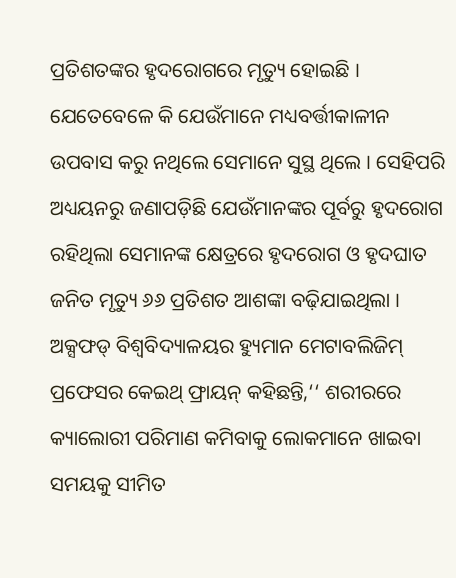ପ୍ରତିଶତଙ୍କର ହୃଦରୋଗରେ ମୃତ୍ୟୁ ହୋଇଛି । ଯେତେବେଳେ କି ଯେଉଁମାନେ ମଧ୍ୟବର୍ତ୍ତୀକାଳୀନ ଉପବାସ କରୁ ନଥିଲେ ସେମାନେ ସୁସ୍ଥ ଥିଲେ । ସେହିପରି ଅଧ୍ୟୟନରୁ ଜଣାପଡ଼ିଛି ଯେଉଁମାନଙ୍କର ପୂର୍ବରୁ ହୃଦରୋଗ ରହିଥିଲା ସେମାନଙ୍କ କ୍ଷେତ୍ରରେ ହୃଦରୋଗ ଓ ହୃଦଘାତ ଜନିତ ମୃତ୍ୟୁ ୬୬ ପ୍ରତିଶତ ଆଶଙ୍କା ବଢ଼ିଯାଇଥିଲା ।
ଅକ୍ସଫଡ୍ ବିଶ୍ୱବିଦ୍ୟାଳୟର ହ୍ୟୁମାନ ମେଟାବଲିଜିମ୍ ପ୍ରଫେସର କେଇଥ୍ ଫ୍ରାୟନ୍ କହିଛନ୍ତି,‘‘ ଶରୀରରେ କ୍ୟାଲୋରୀ ପରିମାଣ କମିବାକୁ ଲୋକମାନେ ଖାଇବା ସମୟକୁ ସୀମିତ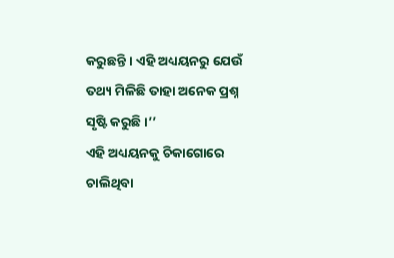କରୁଛନ୍ତି । ଏହି ଅଧ୍ୟୟନରୁ ଯେଉଁ ତଥ୍ୟ ମିଳିଛି ତାହା ଅନେକ ପ୍ରଶ୍ନ ସୃଷ୍ଟି କରୁଛି ।’’
ଏହି ଅଧ୍ୟୟନକୁ ଚିକାଗୋରେ ଚାଲିଥିବା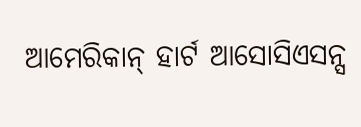ଆମେରିକାନ୍ ହାର୍ଟ ଆସୋସିଏସନ୍ସ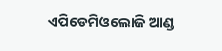ଏପିଡେମିଓଲୋଜି ଆଣ୍ଡ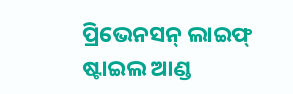ପ୍ରିଭେନସନ୍ ଲାଇଫ୍ ଷ୍ଟାଇଲ ଆଣ୍ଡ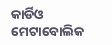କାର୍ଡିଓ ମେଟାବୋଲିକ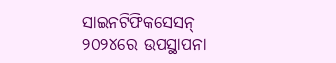ସାଇନଟିଫିକସେସନ୍ ୨୦୨୪ରେ ଉପସ୍ଥାପନା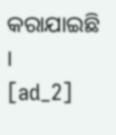କରାଯାଇଛି ।
[ad_2]